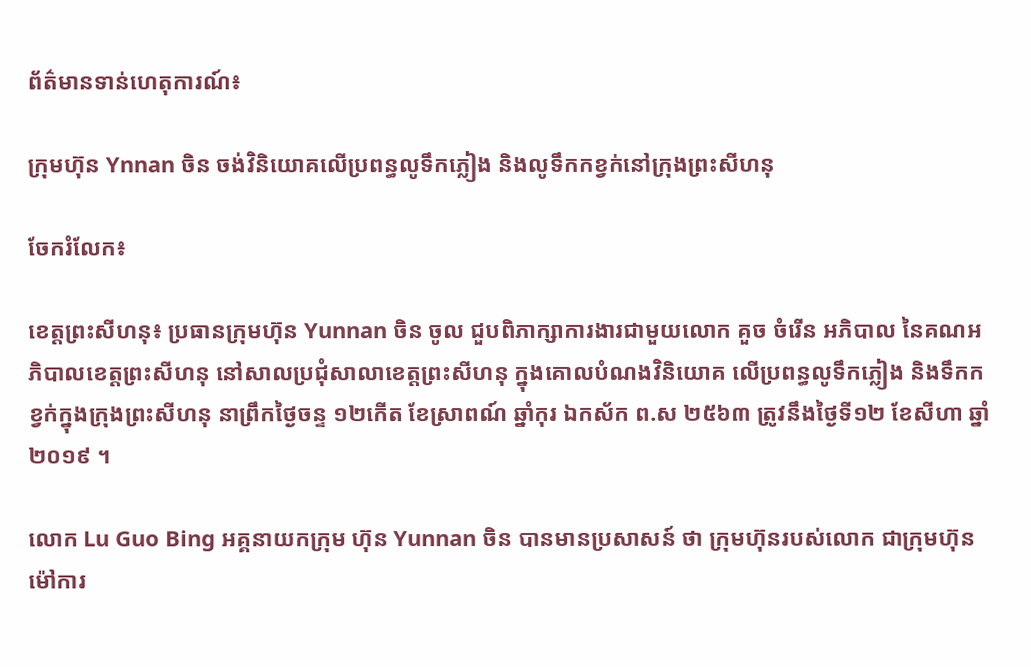ព័ត៌មានទាន់ហេតុការណ៍៖

ក្រុមហ៊ុន Ynnan ចិន ចង់វិនិយោគលើប្រពន្ធលូទឹកភ្លៀង និងលូទឹកកខ្វក់នៅក្រុងព្រះសីហនុ

ចែករំលែក៖

ខេត្តព្រះសីហនុ៖ ប្រធានក្រុមហ៊ុន Yunnan ចិន ចូល ជួបពិភាក្សាការងារជាមួយលោក គួច ចំរើន អភិបាល នៃគណអភិបាលខេត្តព្រះសីហនុ នៅសាលប្រជុំសាលាខេត្តព្រះសីហនុ ក្នុងគោលបំណងវិនិយោគ លើប្រពន្ធលូទឹកភ្លៀង និងទឹកកខ្វក់ក្នុងក្រុងព្រះសីហនុ នាព្រឹកថ្ងៃចន្ទ ១២កើត ខែស្រាពណ៍ ឆ្នាំកុរ ឯកស័ក ព.ស ២៥៦៣ ត្រូវនឹងថ្ងៃទី១២ ខែសីហា ឆ្នាំ២០១៩ ។

លោក Lu Guo Bing អគ្គនាយកក្រុម ហ៊ុន Yunnan ចិន បានមានប្រសាសន៍ ថា ក្រុមហ៊ុនរបស់លោក ជាក្រុមហ៊ុនម៉ៅការ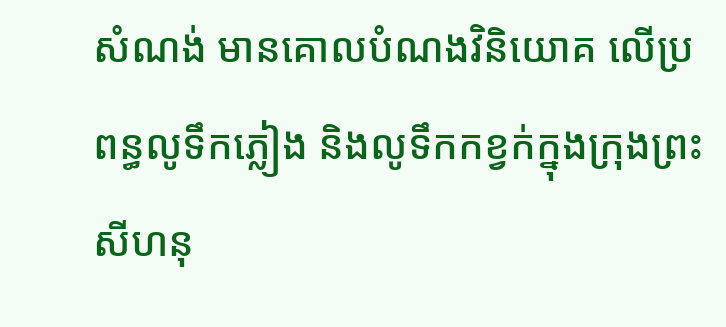សំណង់ មានគោលបំណងវិនិយោគ លើប្រពន្ធលូទឹកភ្លៀង និងលូទឹកកខ្វក់ក្នុងក្រុងព្រះសីហនុ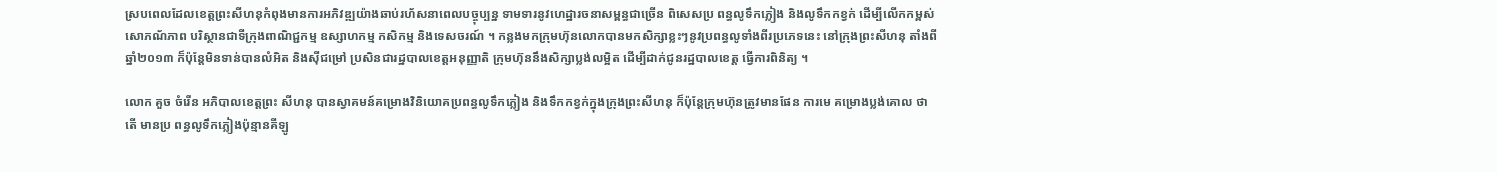ស្របពេលដែលខេត្តព្រះសីហនុកំពុងមានការអភិវឌ្ឍយ៉ាងឆាប់រហ័សនាពេលបច្ចុប្បន្ន ទាមទារនូវហេដ្ឋារចនាសម្ពន្ធជាច្រើន ពិសេសប្រ ពន្ធលូទឹកភ្លៀង និងលូទឹកកខ្វក់ ដើម្បីលើកកម្ពស់សោភណ័ភាព បរិស្ថានជាទីក្រុងពាណិជ្ជកម្ម ឧស្សាហកម្ម កសិកម្ម និងទេសចរណ៍ ។ កន្លងមកក្រុមហ៊ុនលោកបានមកសិក្សាខ្លះៗនូវប្រពន្ធលូទាំងពីរប្រភេទនេះ នៅក្រុងព្រះសីហនុ តាំងពីឆ្នាំ២០១៣ ក៏ប៉ុន្តែមិនទាន់បានលំអិត និងស៊ីជម្រៅ ប្រសិនជារដ្ឋបាលខេត្តអនុញ្ញាតិ ក្រុមហ៊ុននឹងសិក្សាប្លង់លម្អិត ដើម្បីដាក់ជូនរដ្ឋបាលខេត្ត ធ្វើការពិនិត្យ ។

លោក គួច ចំរើន អភិបាលខេត្តព្រះ សីហនុ បានស្វាគមន៍គម្រោងវិនិយោគប្រពន្ធលូទឹកភ្លៀង និងទឹកកខ្វក់ក្នុងក្រុងព្រះសីហនុ ក៏ប៉ុន្តែក្រុមហ៊ុនត្រូវមានផែន ការមេ គម្រោងប្លង់គោល ថាតើ មានប្រ ពន្ធលូទឹកភ្លៀងប៉ុន្មានគីឡូ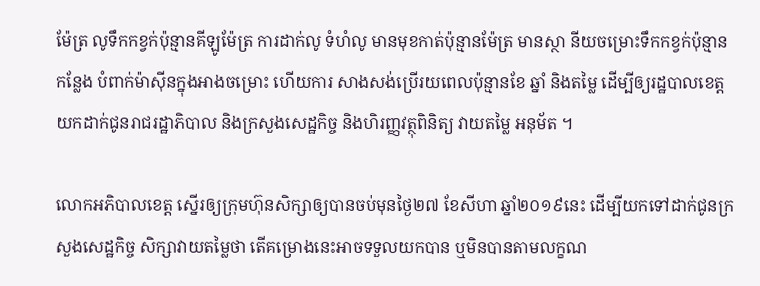ម៉ែត្រ លូទឹកកខ្វក់ប៉ុន្មានគីឡូម៉ែត្រ ការដាក់លូ ទំហំលូ មានមុខកាត់ប៉ុន្មានម៉ែត្រ មានស្ថា នីយចម្រោះទឹកកខ្វក់ប៉ុន្មានកន្លែង បំពាក់ម៉ាស៊ីនក្នុងអាងចម្រោះ ហើយការ សាងសង់ប្រើរយពេលប៉ុន្មានខែ ឆ្នាំ និងតម្លៃ ដើម្បីឲ្យរដ្ឋបាលខេត្តយកដាក់ជូនរាជរដ្ឋាភិបាល និងក្រសួងសេដ្ឋកិច្ច និងហិរញ្ញវត្ថុពិនិត្យ វាយតម្លៃ អនុម័ត ។

លោកអភិបាលខេត្ត ស្នើរឲ្យក្រុមហ៊ុនសិក្សាឲ្យបានចប់មុនថ្ងៃ២៧ ខែសីហា ឆ្នាំ២០១៩នេះ ដើម្បីយកទៅដាក់ជូនក្រសួងសេដ្ឋកិច្ច សិក្សាវាយតម្លៃថា តើគម្រោងនេះអាចទទួលយកបាន ឬមិនបានតាមលក្ខណ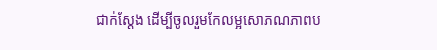ជាក់ស្តែង ដើម្បីចូលរួមកែលម្អសោភណភាពប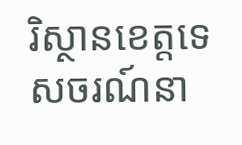រិស្ថានខេត្តទេសចរណ៍នា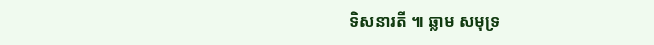ទិសនារតី ៕ ឆ្លាម សមុទ្រ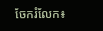ចែករំលែក៖